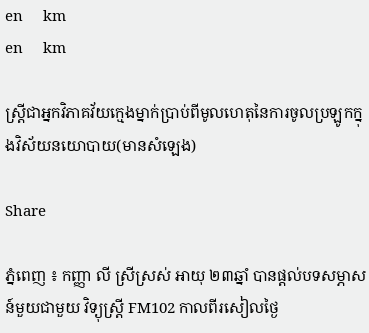en     km
en     km

ស្រ្ដីជាអ្នកវិភាគវ័យក្មេងម្នាក់ប្រាប់ពីមូលហេតុនៃការចូលប្រឡូកក្នុងវិស័យនយោបាយ(មានសំឡេង)

Share

ភ្នំពេញ ៖ កញ្ញា លី ស្រីស្រស់ អាយុ ២៣ឆ្នាំ បានផ្ដល់បទសម្ភាសន៍មួយជាមួយ វិទ្យុស្រ្ដី FM102 កាលពីរសៀលថ្ងៃ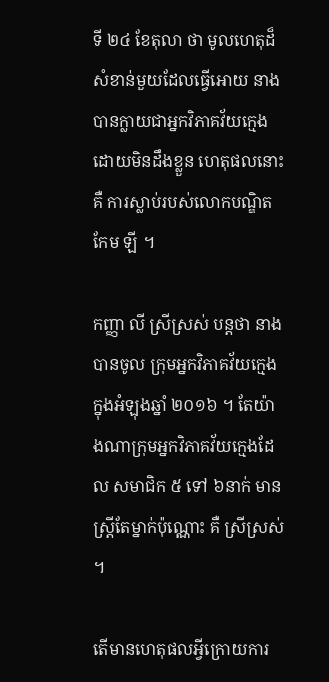ទី ២៤ ខែតុលា ថា មូលហេតុដ៏សំខាន់មួយដែលធ្វើអោយ នាងបានក្លាយជាអ្នកវិភាគវ័យក្មេងដោយមិនដឹងខ្លួន ហេតុផលនោះ គឺ ការស្លាប់របស់លោកបណ្ឌិត កែម ឡី ។

កញ្ញា លី ស្រីស្រស់ បន្ដថា នាងបានចូល ក្រុមអ្នកវិភាគវ័យក្មេង ក្នុងអំឡុងឆ្នាំ ២០១៦ ។ តែយ៉ាងណាក្រុមអ្នកវិភាគវ័យក្មេងដែល សមាជិក ៥ ទៅ ៦នាក់ មានស្រ្ដីតែម្នាក់ប៉ុណ្ណោះ គឺ ស្រីស្រស់   ។

តើមានហេតុផលអ្វីក្រោយការ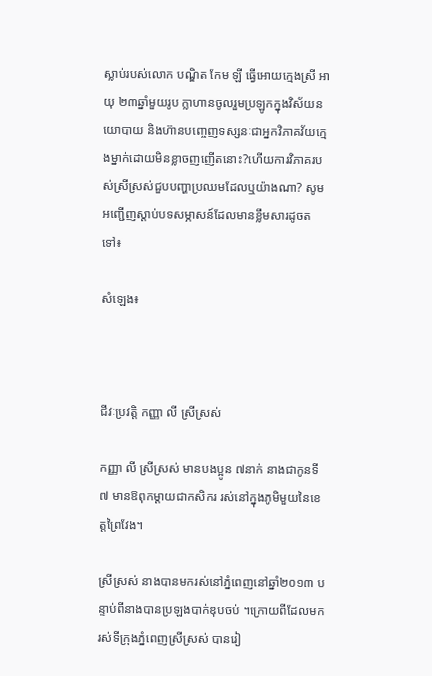ស្លាប់របស់លោក បណ្ឌិត កែម ឡី ធ្វើអោយក្មេងស្រី អាយុ ២៣ឆ្នាំមួយរូប ក្លាហានចូលរួមប្រឡូកក្នុងវិស័យនយោបាយ និងហ៊ានបញ្ចេញទស្សនៈជាអ្នកវិភាគវ័យក្មេងម្នាក់ដោយមិនខ្លាចញញើតនោះ?ហើយការវិភាគរបស់ស្រីស្រស់ជួបបញ្ហាប្រឈមដែលឬយ៉ាងណា? សូមអញ្ជើញស្ដាប់បទសម្ភាសន៍ដែលមានខ្លឹមសារដូចតទៅ៖

សំឡេង៖



ជីវៈប្រវត្តិ កញ្ញា លី ស្រីស្រស់

កញ្ញា លី ស្រីស្រស់ មានបងប្អូន ៧នាក់ នាងជាកូនទី ៧ មានឱពុកម្ដាយជាកសិករ រស់នៅក្នុងភូមិមួយនៃខេត្តព្រៃវែង។

ស្រីស្រស់ នាងបានមករស់នៅភ្នំពេញនៅឆ្នាំ២០១៣ បន្ទាប់ពីនាងបានប្រឡងបាក់ឌុបចប់ ។ក្រោយពីដែលមករស់ទីក្រុងភ្នំពេញស្រីស្រស់ បានរៀ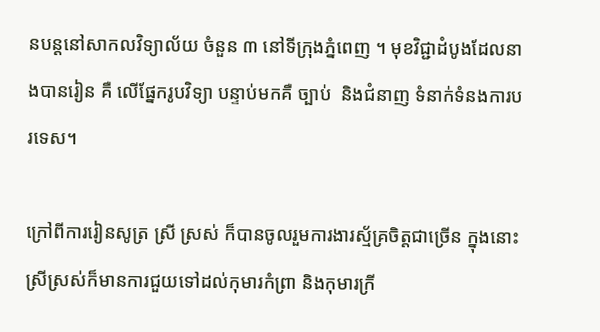នបន្ដនៅសាកលវិទ្យាល័យ ចំនួន ៣ នៅទីក្រុងភ្នំពេញ ។ មុខវិជ្ជាដំបូងដែលនាងបានរៀន គឺ លើផ្នែករូបវិទ្យា បន្ទាប់មកគឺ ច្បាប់  និងជំនាញ ទំនាក់ទំនងការបរទេស។

ក្រៅពីការរៀនសូត្រ ស្រី ស្រស់ ក៏បានចូលរួមការងារស្ម័គ្រចិត្តជាច្រើន ក្នុងនោះស្រីស្រស់ក៏មានការជួយទៅដល់កុមារកំព្រា និងកុមារក្រី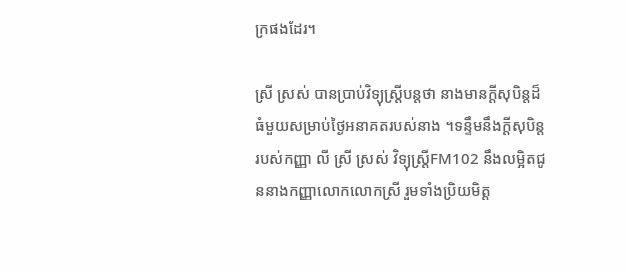ក្រផងដែរ។

ស្រី ស្រស់ បានប្រាប់វិទ្យុស្រ្ដីបន្ដថា នាងមានក្ដីសុបិន្ដដ៏ធំមួយសម្រាប់ថ្ងៃអនាគតរបស់នាង ។ទន្ទឹមនឹងក្ដីសុបិន្ដរបស់កញ្ញា លី ស្រី ស្រស់ វិទ្យុស្រ្ដីFM102 នឹងលម្អិតជូននាងកញ្ញាលោកលោកស្រី រួមទាំងប្រិយមិត្ត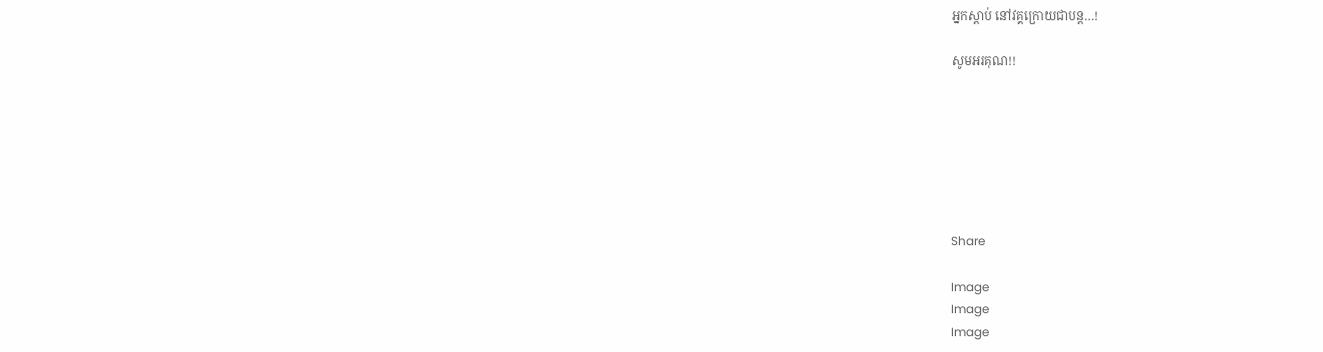អ្នកស្ដាប់ នៅវគ្គក្រោយជាបន្ដ…!

សូមអរគុណ!!







Share

Image
Image
Image